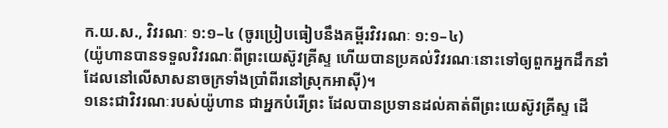ក.យ.ស., វិវរណៈ ១:១–៤ (ចូរប្រៀបធៀបនឹងគម្ពីរវិវរណៈ ១:១–៤)
(យ៉ូហានបានទទួលវិវរណៈពីព្រះយេស៊ូវគ្រីស្ទ ហើយបានប្រគល់វិវរណៈនោះទៅឲ្យពួកអ្នកដឹកនាំ ដែលនៅលើសាសនាចក្រទាំងប្រាំពីរនៅស្រុកអាស៊ី)។
១នេះជាវិវរណៈរបស់យ៉ូហាន ជាអ្នកបំរើព្រះ ដែលបានប្រទានដល់គាត់ពីព្រះយេស៊ូវគ្រីស្ទ ដើ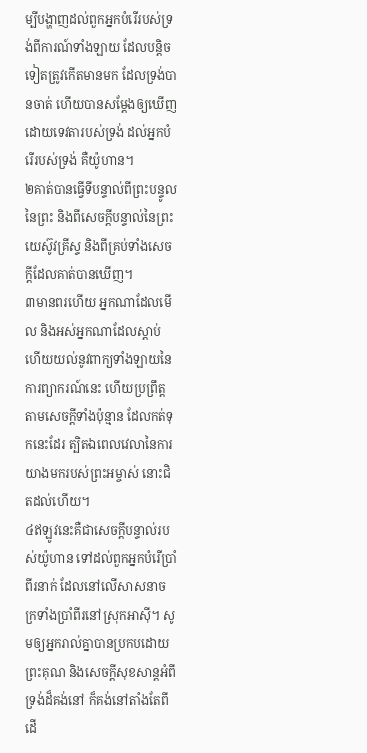ម្បីបង្ហាញដល់ពួកអ្នកបំរើរបស់ទ្រង់ពីការណ៍ទាំងឡាយ ដែលបន្តិចទៀតត្រូវកើតមានមក ដែលទ្រង់បានចាត់ ហើយបានសម្ដែងឲ្យឃើញ ដោយទេវតារបស់ទ្រង់ ដល់អ្នកបំរើរបស់ទ្រង់ គឺយ៉ូហាន។
២គាត់បានធ្វើទីបន្ទាល់ពីព្រះបន្ទូលនៃព្រះ និងពីសេចក្ដីបន្ទាល់នៃព្រះយេស៊ូវគ្រីស្ទ និងពីគ្រប់ទាំងសេចក្ដីដែលគាត់បានឃើញ។
៣មានពរហើយ អ្នកណាដែលមើល និងអស់អ្នកណាដែលស្ដាប់ ហើយយល់នូវពាក្យទាំងឡាយនៃការព្យាករណ៍នេះ ហើយប្រព្រឹត្តតាមសេចក្ដីទាំងប៉ុន្មាន ដែលកត់ទុកនេះដែរ ត្បិតឯពេលវេលានៃការយាងមករបស់ព្រះអម្ចាស់ នោះជិតដល់ហើយ។
៤ឥឡូវនេះគឺជាសេចក្ដីបន្ទាល់របស់យ៉ូហាន ទៅដល់ពួកអ្នកបំរើប្រាំពីរនាក់ ដែលនៅលើសាសនាចក្រទាំងប្រាំពីរនៅស្រុកអាស៊ី។ សូមឲ្យអ្នករាល់គ្នាបានប្រកបដោយព្រះគុណ និងសេចក្ដីសុខសាន្តអំពីទ្រង់ដ៏គង់នៅ ក៏គង់នៅតាំងតែពីដើ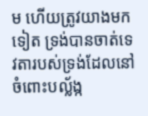ម ហើយត្រូវយាងមកទៀត ទ្រង់បានចាត់ទេវតារបស់ទ្រង់ដែលនៅចំពោះបល្ល័ង្ក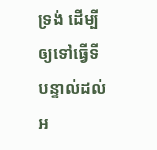ទ្រង់ ដើម្បីឲ្យទៅធ្វើទីបន្ទាល់ដល់អ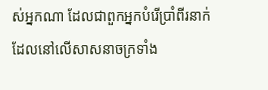ស់អ្នកណា ដែលជាពួកអ្នកបំរើប្រាំពីរនាក់ ដែលនៅលើសាសនាចក្រទាំង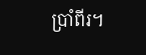ប្រាំពីរ។